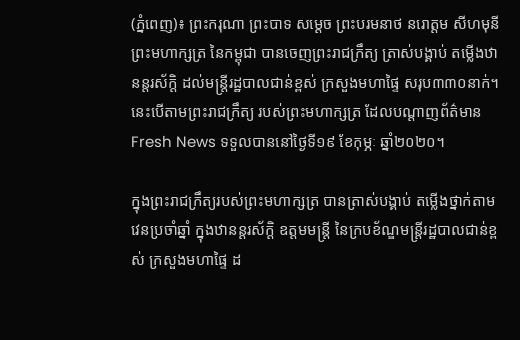(ភ្នំពេញ)៖ ព្រះករុណា ព្រះបាទ សម្ដេច ព្រះបរមនាថ នរោត្តម សីហមុនី ព្រះមហាក្សត្រ នៃកម្ពុជា បានចេញព្រះរាជក្រឹត្យ ត្រាស់បង្គាប់ តម្លើងឋានន្ដរស័ក្ដិ ដល់មន្ដ្រីរដ្ឋបាលជាន់ខ្ពស់ ក្រសួងមហាផ្ទៃ សរុប៣៣០នាក់។ នេះបើតាមព្រះរាជក្រឹត្យ របស់ព្រះមហាក្សត្រ ដែលបណ្ដាញព័ត៌មាន Fresh News ទទួលបាននៅថ្ងៃទី១៩ ខែកុម្ភៈ ឆ្នាំ២០២០។

ក្នុងព្រះរាជក្រឹត្យរបស់ព្រះមហាក្សត្រ បានត្រាស់បង្គាប់ តម្លើងថ្នាក់តាមវេនប្រចាំឆ្នាំ ក្នុងឋានន្ដរស័ក្ដិ ឧត្ដមមន្ដ្រី នៃក្របខ័ណ្ឌមន្ដ្រីរដ្ឋបាលជាន់ខ្ពស់ ក្រសួងមហាផ្ទៃ ដ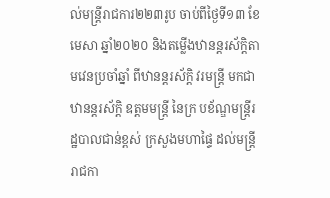ល់មន្ដ្រីរាជការ២២៣រូប ចាប់ពីថ្ងៃទី១៣ ខែមេសា ឆ្នាំ២០២០ និងតម្លើងឋានន្ដរស័ក្ដិតាមវេនប្រចាំឆ្នាំ ពីឋានន្ដរស័ក្ដិ វរមន្ដ្រី មកជា ឋានន្ដរស័ក្ដិ ឧត្ដមមន្ដ្រី នៃក្រ បខ័ណ្ឌមន្ដ្រីរដ្ឋបាលជាន់ខ្ពស់ ក្រសួងមហាផ្ទៃ ដល់មន្ដ្រីរាជកា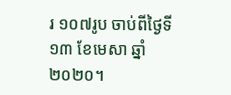រ ១០៧រូប ចាប់ពីថ្ងៃទី១៣ ខែមេសា ឆ្នាំ២០២០។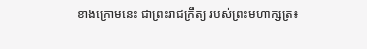ខាងក្រោមនេះ ជាព្រះរាជក្រឹត្យ របស់ព្រះមហាក្សត្រ៖